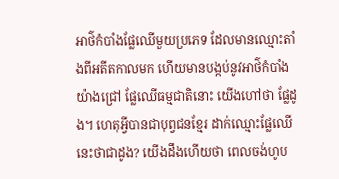អាថ៌កំបាំងផ្លែឈើមួយប្រភេទ ដែលមានឈ្មោះតាំងពីអតីតកាលមក ហើយមានបង្កប់នូវអាថ៌កំបាំងយ៉ាងជ្រៅ ផ្លែឈើធម្មជាតិនោះ យើងហៅថា ផ្លែដូង។ ហេតុអ្វីបានជាបុព្វជនខ្មែរ ដាក់ឈ្មោះផ្លែឈើនេះថាជាដូង? យើងដឹងហើយថា ពេលចង់ហូប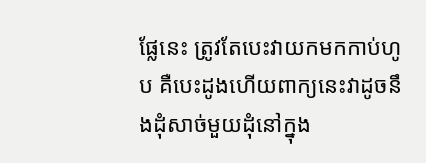ផ្លែនេះ ត្រូវតែបេះវាយកមកកាប់ហូប គឺបេះដូងហើយពាក្យនេះវាដូចនឹងដុំសាច់មួយដុំនៅក្នុង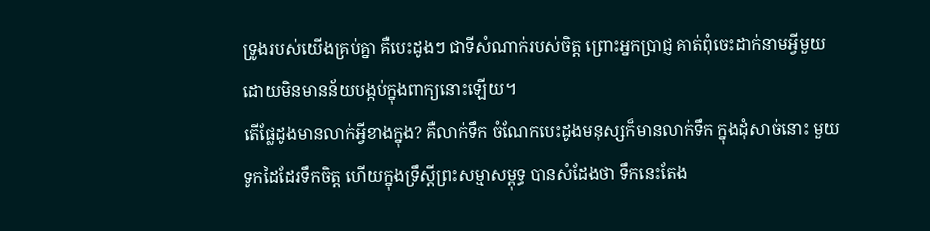ទ្រូងរបស់យើងគ្រប់គ្នា គឺបេះដូងៗ ជាទីសំណាក់របស់ចិត្ត ព្រោះអ្នកប្រាជ្ញ គាត់ពុំចេះដាក់នាមអ្វីមួយ ដោយមិនមានន័យបង្កប់ក្នុងពាក្យនោះឡើយ។
តើផ្លែដូងមានលាក់អ្វីខាងក្នុង? គឺលាក់ទឹក ចំណែកបេះដូងមនុស្សក៏មានលាក់ទឹក ក្នុងដុំសាច់នោះ មួយទូកដៃដែរទឹកចិត្ត ហើយក្នុងទ្រឹស្ដីព្រះសម្មាសម្ពុទ្ធ បានសំដែងថា ទឹកនេះតែង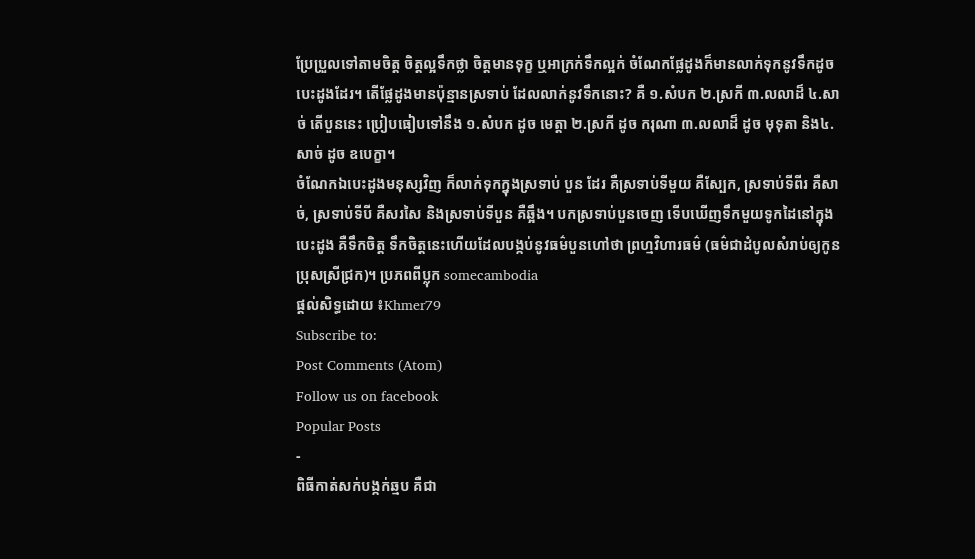ប្រែប្រួលទៅតាមចិត្ត ចិត្តល្អទឹកថ្លា ចិត្តមានទុក្ខ ឬអាក្រក់ទឹកល្អក់ ចំណែកផ្លែដូងក៏មានលាក់ទុកនូវទឹកដូចបេះដូងដែរ។ តើផ្លែដូងមានប៉ុន្មានស្រទាប់ ដែលលាក់នូវទឹកនោះ? គឺ ១.សំបក ២.ស្រកី ៣.លលាដ៏ ៤.សាច់ តើបួននេះ ប្រៀបធៀបទៅនឹង ១.សំបក ដូច មេត្តា ២.ស្រកី ដូច ករុណា ៣.លលាដ៏ ដូច មុទុតា និង៤.សាច់ ដូច ឧបេក្ខា។
ចំណែកឯបេះដូងមនុស្សវិញ ក៏លាក់ទុកក្នុងស្រទាប់ បួន ដែរ គឺស្រទាប់ទីមួយ គឺស្បែក, ស្រទាប់ទីពីរ គឺសាច់, ស្រទាប់ទីបី គឺសរសៃ និងស្រទាប់ទីបួន គឺឆ្អឹង។ បកស្រទាប់បួនចេញ ទើបឃើញទឹកមួយទូកដៃនៅក្នុងបេះដូង គឺទឹកចិត្ត ទឹកចិត្តនេះហើយដែលបង្កប់នូវធម៌បួនហៅថា ព្រហ្មវិហារធម៌ (ធម៌ជាដំបូលសំរាប់ឲ្យកូនប្រុសស្រីជ្រក)។ ប្រភពពីប្លុក somecambodia
ផ្តល់សិទ្ធដោយ ៖Khmer79
Subscribe to:
Post Comments (Atom)
Follow us on facebook
Popular Posts
-
ពិធីកាត់សក់បង្កក់ឆ្មប គឺជា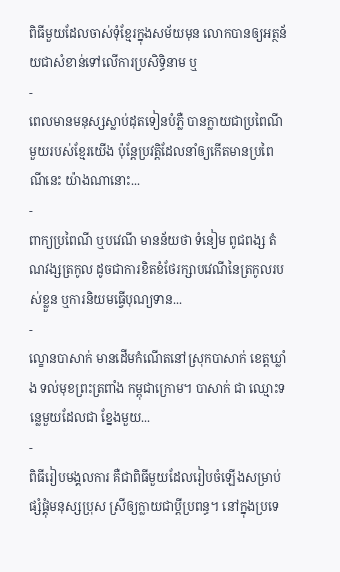ពិធីមួយដែលចាស់ទុំខ្មែរក្នុងសម័យមុន លោកបានឲ្យអត្ថន័យជាសំខាន់ទៅលើការប្រសិទ្ធិនាម ឬ
-
ពេលមានមនុស្សស្លាប់ដុតទៀនបំភ្លឺ បានក្លាយជាប្រពៃណីមួយរបស់ខ្មែរយើង ប៉ុន្តែប្រវត្តិដែលនាំឲ្យកើតមានប្រពៃណីនេះ យ៉ាងណានោះ...
-
ពាក្យប្រពៃណី ឬបវេណី មានន័យថា ទំនៀម ពូជពង្ស តំណវង្សត្រកូល ដូចជាការខិតខំថែរក្សាបវេណីនៃត្រកូលរបស់ខ្លួន ឬការនិយមធ្វើបុណ្យទាន...
-
ល្ខោនបាសាក់ មានដើមកំណើតនៅស្រុកបាសាក់ ខេត្តឃ្លាំង ទល់មុខព្រះត្រពាំង កម្ពុជាក្រោម។ បាសាក់ ជា ឈ្មោះទន្លេមួយដែលជា ខ្នែងមួយ...
-
ពិធីរៀបមង្គលការ គឺជាពិធីមួយដែលរៀបចំឡើងសម្រាប់ផ្សំផ្គុំមនុស្សប្រុស ស្រីឲ្យក្លាយជាប្ដីប្រពន្ធ។ នៅក្នុងប្រទេ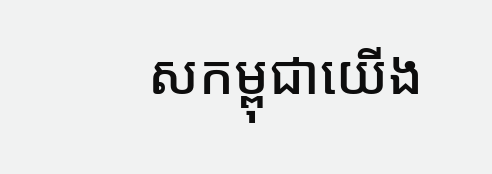សកម្ពុជាយើង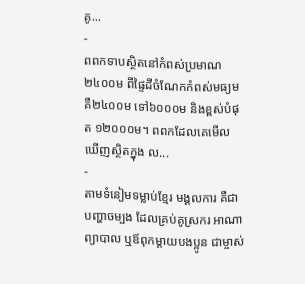គូ...
-
ពពកទាបស្ថិតនៅកំពស់ប្រមាណ ២៤០០ម ពីផ្ទៃដីចំណែកកំពស់មធ្យម គឺ២៤០០ម ទៅ៦០០០ម និងខ្ពស់បំផុត ១២០០០ម។ ពពកដែលគេមើលឃើញស្ថិតក្នុង ល...
-
តាមទំនៀមទម្លាប់ខ្មែរ មង្គលការ គឺជាបញ្ហាចម្បង ដែលគ្រប់គូស្រករ អាណាព្យាបាល ឬឪពុកម្តាយបងប្អូន ជាម្ចាស់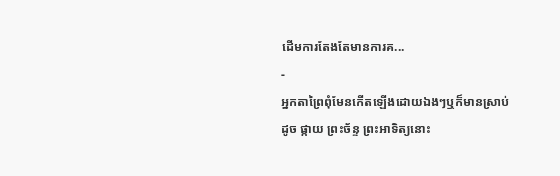ដើមការតែងតែមានការគ...
-
អ្នកតាព្រៃពុំមែនកើតឡើងដោយឯងៗឬក៏មានស្រាប់ដូច ផ្កាយ ព្រះច័ន្ទ ព្រះអាទិត្យនោះ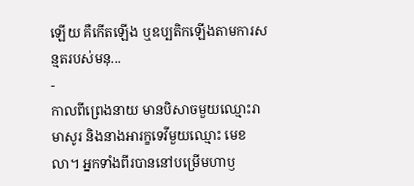ឡើយ គឺកើតឡើង ឬឧប្បតិកឡើងតាមការសន្មតរបស់មនុ...
-
កាលពីព្រេងនាយ មានបិសាចមួយឈ្មោះរាមាសូរ និងនាងអារក្ខទេវីមួយឈ្មោះ មេខលា។ អ្នកទាំងពីរបាននៅបម្រើមហាឫ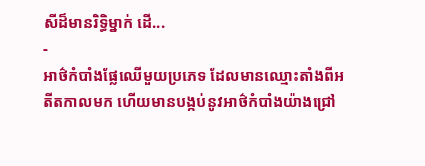សីដ៏មានរិទ្ធិម្នាក់ ដើ...
-
អាថ៌កំបាំងផ្លែឈើមួយប្រភេទ ដែលមានឈ្មោះតាំងពីអតីតកាលមក ហើយមានបង្កប់នូវអាថ៌កំបាំងយ៉ាងជ្រៅ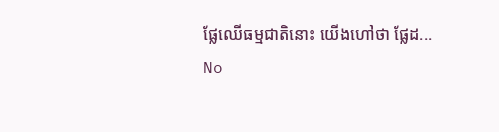ផ្លែឈើធម្មជាតិនោះ យើងហៅថា ផ្លែដ...
No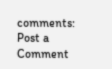comments:
Post a Comment